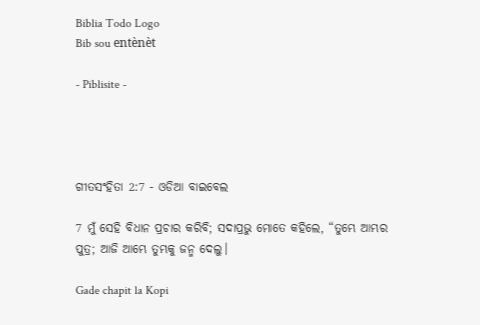Biblia Todo Logo
Bib sou entènèt

- Piblisite -




ଗୀତସଂହିତା 2:7 - ଓଡିଆ ବାଇବେଲ

7 ମୁଁ ସେହି ବିଧାନ ପ୍ରଚାର କରିବି; ସଦାପ୍ରଭୁ ମୋତେ କହିଲେ, “ତୁମ୍ଭେ ଆମ୍ଭର ପୁତ୍ର; ଆଜି ଆମ୍ଭେ ତୁମ୍ଭକୁ ଜନ୍ମ ଦେଲୁ।

Gade chapit la Kopi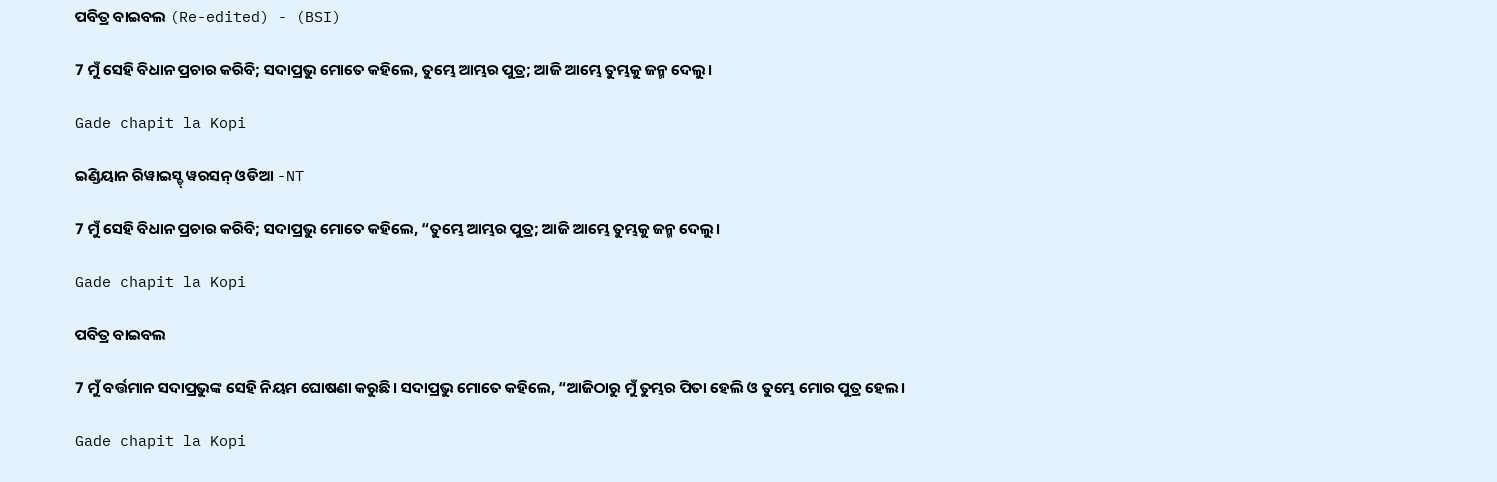ପବିତ୍ର ବାଇବଲ (Re-edited) - (BSI)

7 ମୁଁ ସେହି ବିଧାନ ପ୍ରଚାର କରିବି; ସଦାପ୍ରଭୁ ମୋତେ କହିଲେ, ତୁମ୍ଭେ ଆମ୍ଭର ପୁତ୍ର; ଆଜି ଆମ୍ଭେ ତୁମ୍ଭକୁ ଜନ୍ମ ଦେଲୁ।

Gade chapit la Kopi

ଇଣ୍ଡିୟାନ ରିୱାଇସ୍ଡ୍ ୱରସନ୍ ଓଡିଆ -NT

7 ମୁଁ ସେହି ବିଧାନ ପ୍ରଚାର କରିବି; ସଦାପ୍ରଭୁ ମୋତେ କହିଲେ, “ତୁମ୍ଭେ ଆମ୍ଭର ପୁତ୍ର; ଆଜି ଆମ୍ଭେ ତୁମ୍ଭକୁ ଜନ୍ମ ଦେଲୁ।

Gade chapit la Kopi

ପବିତ୍ର ବାଇବଲ

7 ମୁଁ ବର୍ତ୍ତମାନ ସଦାପ୍ରଭୁଙ୍କ ସେହି ନିୟମ ଘୋଷଣା କରୁଛି। ସଦାପ୍ରଭୁ ମୋତେ କହିଲେ, “ଆଜିଠାରୁ ମୁଁ ତୁମ୍ଭର ପିତା ହେଲି ଓ ତୁମ୍ଭେ ମୋର ପୁତ୍ର ହେଲ।

Gade chapit la Kopi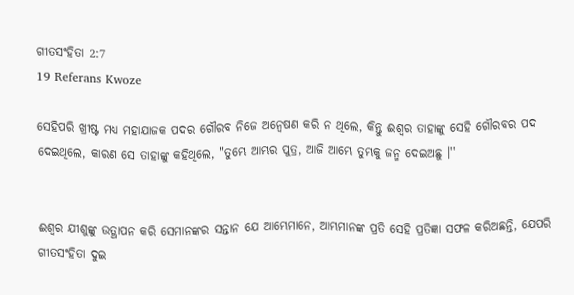ଗୀତସଂହିତା 2:7
19 Referans Kwoze

ସେହିପରି ଖ୍ରୀଷ୍ଟ ମଧ୍ୟ ମହାଯାଜକ ପଦର ଗୌରବ ନିଜେ ଅନ୍ୱେଷଣ କରି ନ ଥିଲେ, କିନ୍ତୁ ଈଶ୍ୱର ତାହାଙ୍କୁ ସେହି ଗୌରବର ପଦ ଦେଇଥିଲେ, କାରଣ ସେ ତାହାଙ୍କୁ କହିଥିଲେ, "ତୁମ୍ଭେ ଆମ୍ଭର ପୁତ୍ର, ଆଜି ଆମ୍ଭେ ତୁମ୍ଭକୁ ଜନ୍ମ ଦେଇଅଛୁ ।''


ଈଶ୍ୱର ଯୀଶୁଙ୍କୁ ଉତ୍ଥାପନ କରି ସେମାନଙ୍କର ସନ୍ତାନ ଯେ ଆମ୍ଭେମାନେ, ଆମ୍ଭମାନଙ୍କ ପ୍ରତି ସେହି ପ୍ରତିଜ୍ଞା ସଫଳ କରିଅଛନ୍ତି, ଯେପରି ଗୀତସଂହିତା ଦୁଇ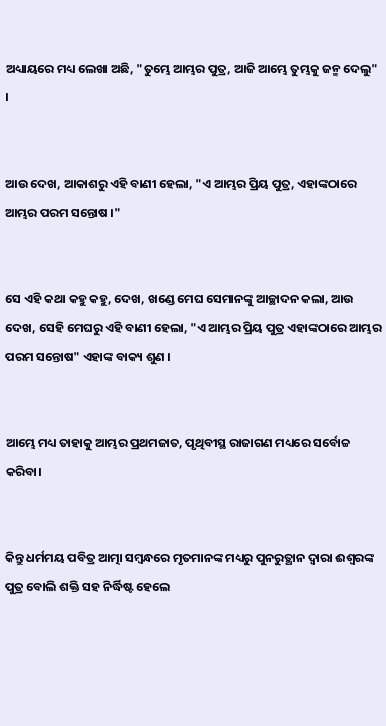ଅଧ୍ୟାୟରେ ମଧ୍ୟ ଲେଖା ଅଛି, "ତୁମ୍ଭେ ଆମ୍ଭର ପୁତ୍ର, ଆଜି ଆମ୍ଭେ ତୁମ୍ଭକୁ ଜନ୍ମ ଦେଲୁ" ।


ଆଉ ଦେଖ, ଆକାଶରୁ ଏହି ବାଣୀ ହେଲା, "ଏ ଆମ୍ଭର ପ୍ରିୟ ପୁତ୍ର, ଏହାଙ୍କଠାରେ ଆମ୍ଭର ପରମ ସନ୍ତୋଷ ।"


ସେ ଏହି କଥା କହୁ କହୁ, ଦେଖ, ଖଣ୍ଡେ ମେଘ ସେମାନଙ୍କୁ ଆଚ୍ଛାଦନ କଲା, ଆଉ ଦେଖ, ସେହି ମେଘରୁ ଏହି ବାଣୀ ହେଲା, "ଏ ଆମ୍ଭର ପ୍ରିୟ ପୁତ୍ର ଏହାଙ୍କଠାରେ ଆମ୍ଭର ପରମ ସନ୍ତୋଷ" ଏହାଙ୍କ ବାକ୍ୟ ଶୁଣ ।


ଆମ୍ଭେ ମଧ୍ୟ ତାହାକୁ ଆମ୍ଭର ପ୍ରଥମଜାତ, ପୃଥିବୀସ୍ଥ ରାଜାଗଣ ମଧ୍ୟରେ ସର୍ବୋଚ୍ଚ କରିବା।


କିନ୍ତୁ ଧର୍ମମୟ ପବିତ୍ର ଆତ୍ମା ସମ୍ବନ୍ଧରେ ମୃତମାନଙ୍କ ମଧ୍ୟରୁ ପୁନରୁତ୍ଥାନ ଦ୍ୱାରା ଈଶ୍ୱରଙ୍କ ପୁତ୍ର ବୋଲି ଶକ୍ତି ସହ ନିର୍ଦ୍ଧିଷ୍ଟ ହେଲେ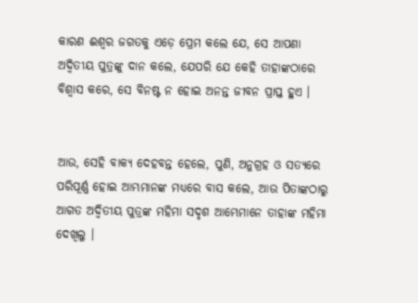କାରଣ ଈଶ୍ୱର ଜଗତକୁ ଏଡ଼େ ପ୍ରେମ କଲେ ଯେ, ସେ ଆପଣା ଅଦ୍ୱିତୀୟ ପୁତ୍ରଙ୍କୁ ଦାନ କଲେ, ଯେପରି ଯେ କେହି ତାହାଙ୍କଠାରେ ବିଶ୍ୱାସ କରେ, ସେ ବିନଷ୍ଟ ନ ହୋଇ ଅନନ୍ତ ଜୀବନ ପ୍ରାପ୍ତ ହୁଏ ।


ଆଉ, ସେହି ବାକ୍ୟ ଦେହବନ୍ତ ହେଲେ, ପୁଣି, ଅନୁଗ୍ରହ ଓ ସତ୍ୟରେ ପରିପୂର୍ଣ୍ଣ ହୋଇ ଆମ୍ଭମାନଙ୍କ ମଧ୍ୟରେ ବାସ କଲେ, ଆଉ ପିତାଙ୍କଠାରୁ ଆଗତ ଅଦ୍ୱିତୀୟ ପୁତ୍ରଙ୍କ ମହିମା ସଦୃଶ ଆମ୍ଭେମାନେ ତାହାଙ୍କ ମହିମା ଦେଖିଲୁ ।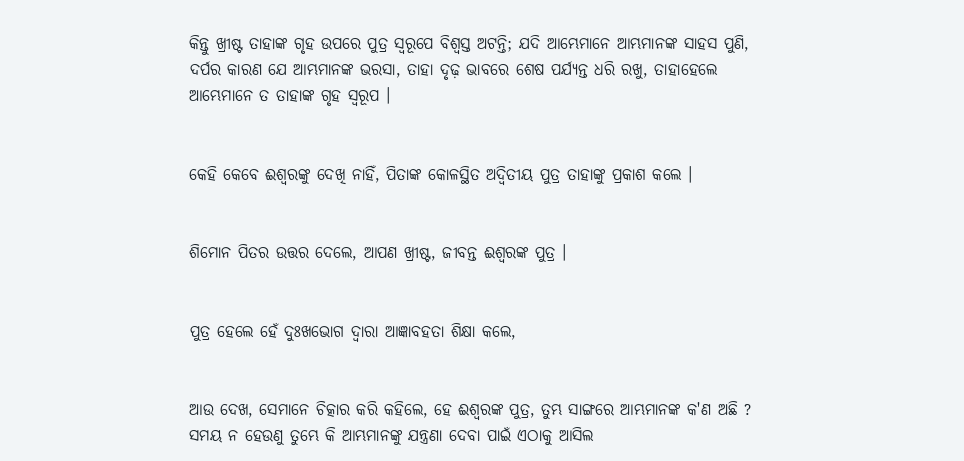କିନ୍ତୁ ଖ୍ରୀଷ୍ଟ ତାହାଙ୍କ ଗୃହ ଉପରେ ପୁତ୍ର ସ୍ୱରୂପେ ବିଶ୍ୱସ୍ତ ଅଟନ୍ତି; ଯଦି ଆମ୍ଭେମାନେ ଆମ୍ଭମାନଙ୍କ ସାହସ ପୁଣି, ଦର୍ପର କାରଣ ଯେ ଆମ୍ଭମାନଙ୍କ ଭରସା, ତାହା ଦୃଢ଼ ଭାବରେ ଶେଷ ପର୍ଯ୍ୟନ୍ତ ଧରି ରଖୁ, ତାହାହେଲେ ଆମ୍ଭେମାନେ ତ ତାହାଙ୍କ ଗୃହ ସ୍ୱରୂପ ।


କେହି କେବେ ଈଶ୍ୱରଙ୍କୁ ଦେଖି ନାହିଁ, ପିତାଙ୍କ କୋଳସ୍ଥିତ ଅଦ୍ୱିତୀୟ ପୁତ୍ର ତାହାଙ୍କୁ ପ୍ରକାଶ କଲେ ।


ଶିମୋନ ପିତର ଉତ୍ତର ଦେଲେ, ଆପଣ ଖ୍ରୀଷ୍ଟ, ଜୀବନ୍ତ ଈଶ୍ୱରଙ୍କ ପୁତ୍ର ।


ପୁତ୍ର ହେଲେ ହେଁ ଦୁଃଖଭୋଗ ଦ୍ୱାରା ଆଜ୍ଞାବହତା ଶିକ୍ଷା କଲେ,


ଆଉ ଦେଖ, ସେମାନେ ଚିତ୍କାର କରି କହିଲେ, ହେ ଈଶ୍ୱରଙ୍କ ପୁତ୍ର, ତୁମ୍ଭ ସାଙ୍ଗରେ ଆମ୍ଭମାନଙ୍କ କ'ଣ ଅଛି ? ସମୟ ନ ହେଉଣୁ ତୁମ୍ଭେ କି ଆମ୍ଭମାନଙ୍କୁ ଯନ୍ତ୍ରଣା ଦେବା ପାଇଁ ଏଠାକୁ ଆସିଲ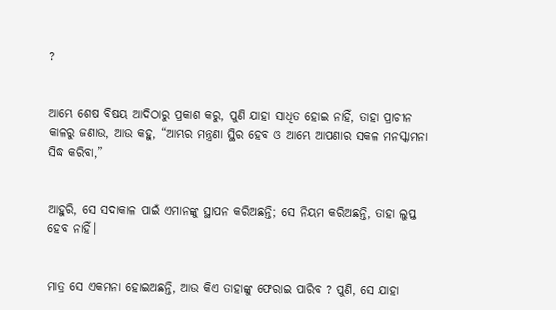?


ଆମ୍ଭେ ଶେଷ ବିଷୟ ଆଦିଠାରୁ ପ୍ରକାଶ କରୁ, ପୁଣି ଯାହା ସାଧିତ ହୋଇ ନାହିଁ, ତାହା ପ୍ରାଚୀନ କାଳରୁ ଜଣାଉ, ଆଉ କହୁ, “ଆମ୍ଭର ମନ୍ତ୍ରଣା ସ୍ଥିର ହେବ ଓ ଆମ୍ଭେ ଆପଣାର ସକଳ ମନସ୍କାମନା ସିଦ୍ଧ କରିବା,”


ଆହୁରି, ସେ ସଦାକାଳ ପାଇଁ ଏମାନଙ୍କୁ ସ୍ଥାପନ କରିଅଛନ୍ତି; ସେ ନିୟମ କରିଅଛନ୍ତି, ତାହା ଲୁପ୍ତ ହେବ ନାହିଁ।


ମାତ୍ର ସେ ଏକମନା ହୋଇଅଛନ୍ତି, ଆଉ କିଏ ତାହାଙ୍କୁ ଫେରାଇ ପାରିବ ? ପୁଣି, ସେ ଯାହା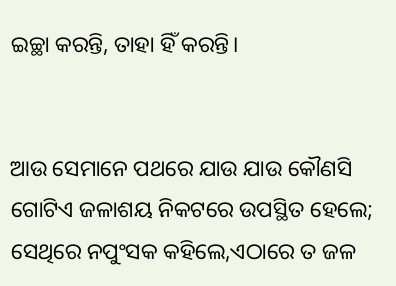ଇଚ୍ଛା କରନ୍ତି, ତାହା ହିଁ କରନ୍ତି।


ଆଉ ସେମାନେ ପଥରେ ଯାଉ ଯାଉ କୌଣସି ଗୋଟିଏ ଜଳାଶୟ ନିକଟରେ ଉପସ୍ଥିତ ହେଲେ; ସେଥିରେ ନପୁଂସକ କହିଲେ,ଏଠାରେ ତ ଜଳ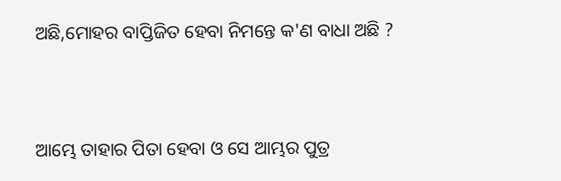ଅଛି,ମୋହର ବାପ୍ତିଜିତ ହେବା ନିମନ୍ତେ କ'ଣ ବାଧା ଅଛି ?


ଆମ୍ଭେ ତାହାର ପିତା ହେବା ଓ ସେ ଆମ୍ଭର ପୁତ୍ର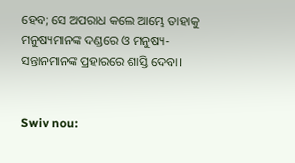ହେବ; ସେ ଅପରାଧ କଲେ ଆମ୍ଭେ ତାହାକୁ ମନୁଷ୍ୟମାନଙ୍କ ଦଣ୍ଡରେ ଓ ମନୁଷ୍ୟ-ସନ୍ତାନମାନଙ୍କ ପ୍ରହାରରେ ଶାସ୍ତି ଦେବା।


Swiv nou: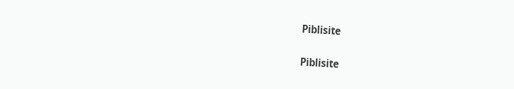Piblisite


Piblisite